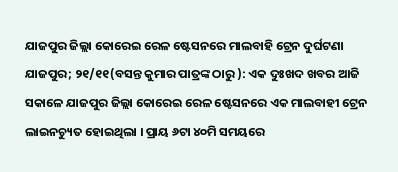ଯାଜପୁର ଜିଲ୍ଲା କୋରେଇ ରେଳ ଷ୍ଟେସନରେ ମାଲବାହି ଟ୍ରେନ ଦୁର୍ଘଟଣା
ଯାଜପୁର; ୨୧/୧୧(ବସନ୍ତ କୁମାର ପାତ୍ରଙ୍କ ଠାରୁ ): ଏକ ଦୁଃଖଦ ଖବର ଆଜି ସକାଳେ ଯାଜପୁର ଜିଲ୍ଲା କୋରେଇ ରେଳ ଷ୍ଟେସନରେ ଏକ ମାଲବାହୀ ଟ୍ରେନ ଲାଇନଚ୍ୟୁତ ହୋଇଥିଲା । ପ୍ରାୟ ୬ଟା ୪୦ମି ସମୟରେ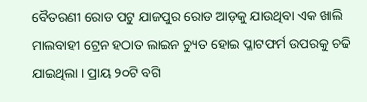ବୈତରଣୀ ରୋଡ ପଟୁ ଯାଜପୁର ରୋଡ ଆଡ଼କୁ ଯାଉଥିବା ଏକ ଖାଲି ମାଲବାହୀ ଟ୍ରେନ ହଠାତ ଲାଇନ ଚ୍ୟୁତ ହୋଇ ପ୍ଳାଟଫର୍ମ ଉପରକୁ ଚଢି ଯାଇଥିଲା । ପ୍ରାୟ ୨୦ଟି ବଗି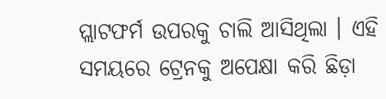ପ୍ଲାଟଫର୍ମ ଉପରକୁ ଚାଲି ଆସିଥିଲା । ଏହି ସମୟରେ ଟ୍ରେନକୁ ଅପେକ୍ଷା କରି ଛିଡ଼ା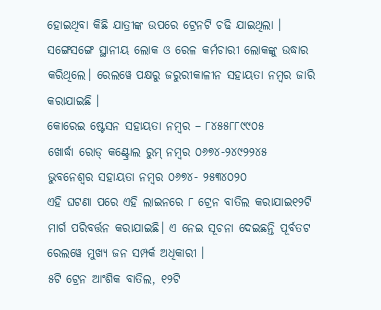ହୋଇଥିବା କିଛି ଯାତ୍ରୀଙ୍କ ଉପରେ ଟ୍ରେନଟି ଚଢି ଯାଇଥିଲା । ସଙ୍ଗେସଙ୍ଗେ ସ୍ଥାନୀୟ ଲୋକ ଓ ରେଳ କର୍ମଚାରୀ ଲୋକଙ୍କୁ ଉଦ୍ଧାର କରିଥିଲେ। ରେଲୱେ ପକ୍ଷରୁ ଜରୁରୀକାଳୀନ ସହାୟତା ନମ୍ବର ଜାରି କରାଯାଇଛି ।
କୋରେଇ ଷ୍ଟେସନ ସହାୟତା ନମ୍ବର – ୮୪୫୫୮୮୯୯୦୫
ଖୋର୍ଦ୍ଧା ରୋଡ୍ କଣ୍ଟ୍ରୋଲ ରୁମ୍ ନମ୍ବର ୦୬୭୪-୨୪୯୨୨୪୫
ଭୁବନେଶ୍ୱର ସହାୟତା ନମ୍ବର ୦୬୭୪- ୨୫୩୪୦୨୦
ଏହି ଘଟଣା ପରେ ଏହି ଲାଇନରେ ୮ ଟ୍ରେନ ବାତିଲ କରାଯାଇ୧୨ଟି ମାର୍ଗ ପରିବର୍ତ୍ତନ କରାଯାଇଛି। ଏ ନେଇ ସୂଚନା ଦେଇଛନ୍ତି ପୂର୍ବତଟ ରେଲୱେ ମୁଖ୍ୟ ଜନ ସମ୍ପର୍କ ଅଧିକାରୀ ।
୫ଟି ଟ୍ରେନ ଆଂଶିକ ବାତିଲ, ୧୨ଟି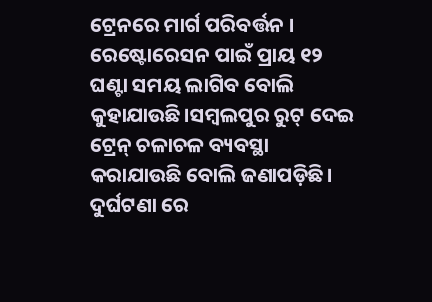ଟ୍ରେନରେ ମାର୍ଗ ପରିବର୍ତ୍ତନ । ରେଷ୍ଟୋରେସନ ପାଇଁ ପ୍ରାୟ ୧୨ ଘଣ୍ଟା ସମୟ ଲାଗିବ ବୋଲି କୁହାଯାଉଛି।ସମ୍ବଲପୁର ରୁଟ୍ ଦେଇ ଟ୍ରେନ୍ ଚଳାଚଳ ବ୍ୟବସ୍ଥା କରାଯାଉଛି ବୋଲି ଜଣାପଡ଼ିଛି। ଦୁର୍ଘଟଣା ରେ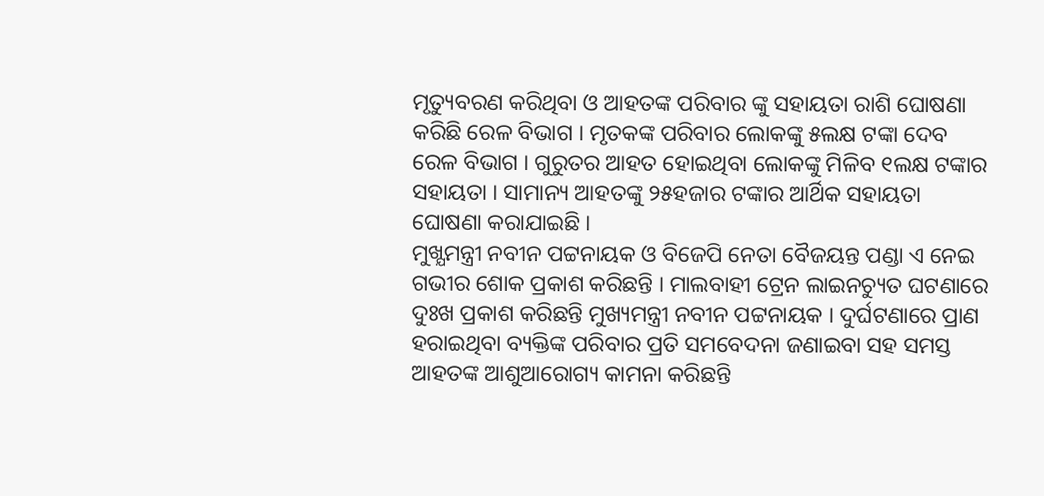ମୃତ୍ୟୁବରଣ କରିଥିବା ଓ ଆହତଙ୍କ ପରିବାର ଙ୍କୁ ସହାୟତା ରାଶି ଘୋଷଣା କରିଛି ରେଳ ବିଭାଗ । ମୃତକଙ୍କ ପରିବାର ଲୋକଙ୍କୁ ୫ଲକ୍ଷ ଟଙ୍କା ଦେବ ରେଳ ବିଭାଗ । ଗୁରୁତର ଆହତ ହୋଇଥିବା ଲୋକଙ୍କୁ ମିଳିବ ୧ଲକ୍ଷ ଟଙ୍କାର ସହାୟତା । ସାମାନ୍ୟ ଆହତଙ୍କୁ ୨୫ହଜାର ଟଙ୍କାର ଆର୍ଥିକ ସହାୟତା ଘୋଷଣା କରାଯାଇଛି ।
ମୁଖ୍ଯମନ୍ତ୍ରୀ ନବୀନ ପଟ୍ଟନାୟକ ଓ ବିଜେପି ନେତା ବୈଜୟନ୍ତ ପଣ୍ଡା ଏ ନେଇ ଗଭୀର ଶୋକ ପ୍ରକାଶ କରିଛନ୍ତି । ମାଲବାହୀ ଟ୍ରେନ ଲାଇନଚ୍ୟୁତ ଘଟଣାରେ ଦୁଃଖ ପ୍ରକାଶ କରିଛନ୍ତି ମୁଖ୍ୟମନ୍ତ୍ରୀ ନବୀନ ପଟ୍ଟନାୟକ । ଦୁର୍ଘଟଣାରେ ପ୍ରାଣ ହରାଇଥିବା ବ୍ୟକ୍ତିଙ୍କ ପରିବାର ପ୍ରତି ସମବେଦନା ଜଣାଇବା ସହ ସମସ୍ତ ଆହତଙ୍କ ଆଶୁଆରୋଗ୍ୟ କାମନା କରିଛନ୍ତି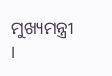ମୁଖ୍ୟମନ୍ତ୍ରୀ ।